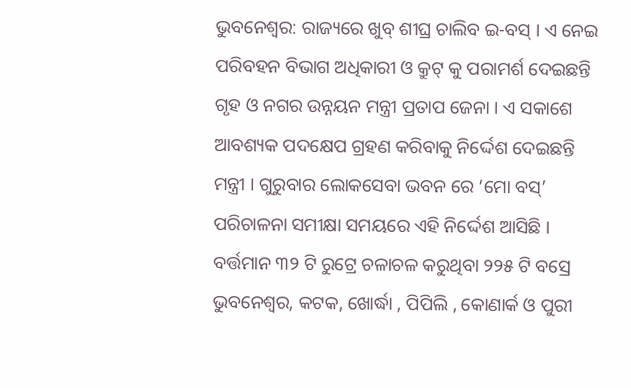ଭୁବନେଶ୍ୱର: ରାଜ୍ୟରେ ଖୁବ୍ ଶୀଘ୍ର ଚାଲିବ ଇ-ବସ୍ । ଏ ନେଇ ପରିବହନ ବିଭାଗ ଅଧିକାରୀ ଓ କ୍ରୁଟ୍ କୁ ପରାମର୍ଶ ଦେଇଛନ୍ତି ଗୃହ ଓ ନଗର ଉନ୍ନୟନ ମନ୍ତ୍ରୀ ପ୍ରତାପ ଜେନା । ଏ ସକାଶେ ଆବଶ୍ୟକ ପଦକ୍ଷେପ ଗ୍ରହଣ କରିବାକୁ ନିର୍ଦ୍ଦେଶ ଦେଇଛନ୍ତି ମନ୍ତ୍ରୀ । ଗୁରୁବାର ଲୋକସେବା ଭବନ ରେ ‘ମୋ ବସ୍’ ପରିଚାଳନା ସମୀକ୍ଷା ସମୟରେ ଏହି ନିର୍ଦ୍ଦେଶ ଆସିଛି ।
ବର୍ତ୍ତମାନ ୩୨ ଟି ରୁଟ୍ରେ ଚଳାଚଳ କରୁଥିବା ୨୨୫ ଟି ବସ୍ରେ ଭୁବନେଶ୍ୱର, କଟକ, ଖୋର୍ଦ୍ଧା , ପିପିଲି , କୋଣାର୍କ ଓ ପୁରୀ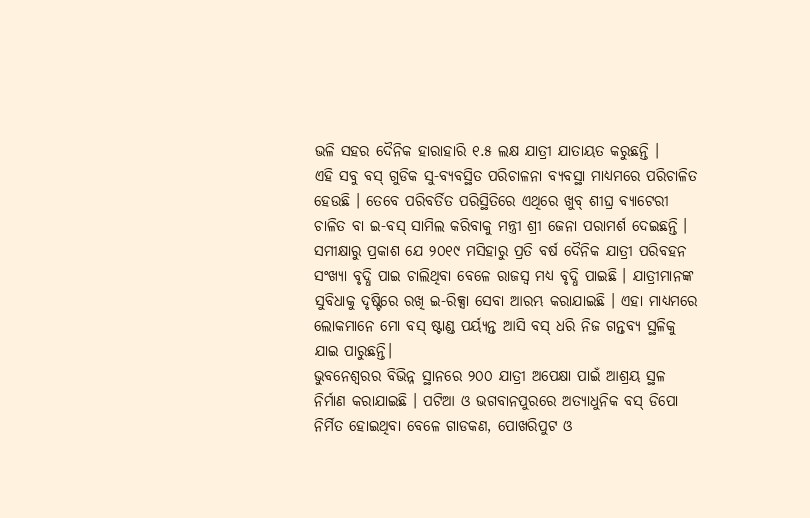ଭଳି ସହର ଦୈନିକ ହାରାହାରି ୧.୫ ଲକ୍ଷ ଯାତ୍ରୀ ଯାତାୟତ କରୁଛନ୍ତି ।
ଏହି ସବୁ ବସ୍ ଗୁଡିକ ସୁ-ବ୍ୟବସ୍ଥିତ ପରିଚାଳନା ବ୍ୟବସ୍ଥା ମାଧ୍ୟମରେ ପରିଚାଳିତ ହେଉଛି । ତେବେ ପରିବର୍ତିତ ପରିସ୍ଥିତିରେ ଏଥିରେ ଖୁବ୍ ଶୀଘ୍ର ବ୍ୟାଟେରୀ ଚାଳିତ ବା ଇ-ବସ୍ ସାମିଲ କରିବାକୁ ମନ୍ତ୍ରୀ ଶ୍ରୀ ଜେନା ପରାମର୍ଶ ଦେଇଛନ୍ତି ।
ସମୀକ୍ଷାରୁ ପ୍ରକାଶ ଯେ ୨୦୧୯ ମସିହାରୁ ପ୍ରତି ବର୍ଷ ଦୈନିକ ଯାତ୍ରୀ ପରିବହନ ସଂଖ୍ୟା ବୃଦ୍ଧି ପାଇ ଚାଲିଥିବା ବେଳେ ରାଜସ୍ୱ ମଧ୍ୟ ବୃଦ୍ଧି ପାଇଛି । ଯାତ୍ରୀମାନଙ୍କ ସୁବିଧାକୁ ଦୃଷ୍ଟିରେ ରଖି ଇ-ରିକ୍ସା ସେବା ଆରମ୍ଭ କରାଯାଇଛି । ଏହା ମାଧ୍ୟମରେ ଲୋକମାନେ ମୋ ବସ୍ ଷ୍ଟାଣ୍ଡ ପର୍ୟ୍ୟନ୍ତ ଆସି ବସ୍ ଧରି ନିଜ ଗନ୍ତବ୍ୟ ସ୍ଥଳିକୁ ଯାଇ ପାରୁଛନ୍ତି।
ଭୁବନେଶ୍ୱରର ବିଭିନ୍ନ ସ୍ଥାନରେ ୨୦୦ ଯାତ୍ରୀ ଅପେକ୍ଷା ପାଇଁ ଆଶ୍ରୟ ସ୍ଥଳ ନିର୍ମାଣ କରାଯାଇଛି । ପଟିଆ ଓ ଭଗବାନପୁରରେ ଅତ୍ୟାଧୁନିକ ବସ୍ ଡିପୋ ନିର୍ମିତ ହୋଇଥିବା ବେଳେ ଗାଡକଣ, ପୋଖରିପୁଟ ଓ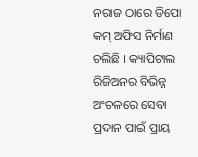ନରାଜ ଠାରେ ଡିପୋ କମ୍ ଅଫିସ ନିର୍ମାଣ ଚଲିଛି । କ୍ୟାପିଟାଲ ରିଜିଅନର ବିଭିନ୍ନ ଅଂଚଳରେ ସେବା ପ୍ରଦାନ ପାଇଁ ପ୍ରାୟ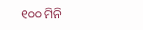୧୦୦ ମିନି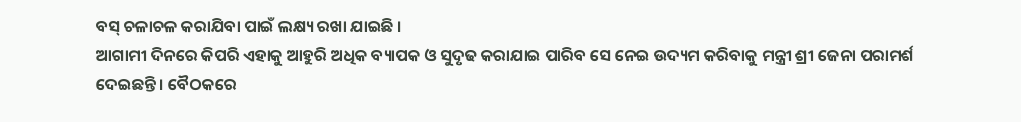ବସ୍ ଚଳାଚଳ କରାଯିବା ପାଇଁ ଲକ୍ଷ୍ୟ ରଖା ଯାଇଛି ।
ଆଗାମୀ ଦିନରେ କିପରି ଏହାକୁ ଆହୁରି ଅଧିକ ବ୍ୟାପକ ଓ ସୁଦୃଢ କରାଯାଇ ପାରିବ ସେ ନେଇ ଉଦ୍ୟମ କରିବାକୁ ମନ୍ତ୍ରୀ ଶ୍ରୀ ଜେନା ପରାମର୍ଶ ଦେଇଛନ୍ତି । ବୈଠକରେ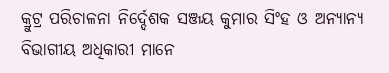କ୍ରୁଟ୍ର ପରିଚାଳନା ନିର୍ଦ୍ଦେଶକ ସଞ୍ଜୟ କୁମାର ସିଂହ ଓ ଅନ୍ୟାନ୍ୟ ବିଭାଗୀୟ ଅଧିକାରୀ ମାନେ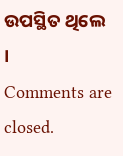ଉପସ୍ଥିତ ଥିଲେ ।
Comments are closed.